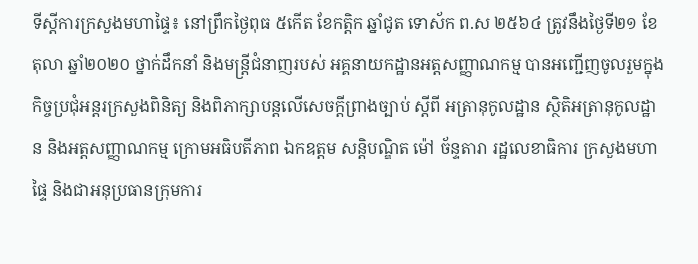ទីស្តីការក្រសួងមហាផ្ទៃ៖ នៅព្រឹកថ្ងៃពុធ ៥កើត ខែកត្តិក ឆ្នាំជូត ទោស័ក ព.ស ២៥៦៤ ត្រូវនឹងថ្ងៃទី២១ ខែតុលា ឆ្នាំ២០២០ ថ្នាក់ដឹកនាំ និងមន្រ្តីជំនាញរបស់ អគ្គនាយកដ្ឋានអត្តសញ្ញាណកម្ម បានអញ្ជើញចូលរួមក្នុងកិច្ចប្រជុំអន្តរក្រសួងពិនិត្យ និងពិភាក្សាបន្តលើសេចក្ដីព្រាងច្បាប់ ស្ដីពី អត្រានុកូលដ្ឋាន ស្ថិតិអត្រានុកូលដ្ឋាន និងអត្តសញ្ញាណកម្ម ក្រោមអធិបតីភាព ឯកឧត្តម សន្តិបណ្ឌិត ម៉ៅ ច័ន្ទតារា រដ្ឋលេខាធិការ ក្រសួងមហាផ្ទៃ និងជាអនុប្រធានក្រុមការ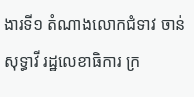ងារទី១ តំណាងលោកជំទាវ ចាន់ សុទ្ធាវី រដ្ឋលេខាធិការ ក្រ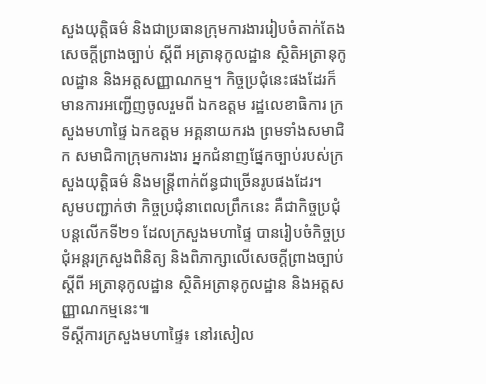សួងយុត្តិធម៌ និងជាប្រធានក្រុមការងាររៀបចំតាក់តែងសេចក្ដីព្រាងច្បាប់ ស្ដីពី អត្រានុកូលដ្ឋាន ស្ថិតិអត្រានុកូលដ្ឋាន និងអត្តសញ្ញាណកម្ម។ កិច្ចប្រជុំនេះផងដែរក៏មានការអញ្ជើញចូលរួមពី ឯកឧត្តម រដ្ឋលេខាធិការ ក្រសួងមហាផ្ទៃ ឯកឧត្តម អគ្គនាយករង ព្រមទាំងសមាជិក សមាជិកាក្រុមការងារ អ្នកជំនាញផ្នែកច្បាប់របស់ក្រសួងយុត្តិធម៌ និងមន្រ្តីពាក់ព័ន្ធជាច្រើនរូបផងដែរ។
សូមបញ្ជាក់ថា កិច្ចប្រជុំនាពេលព្រឹកនេះ គឺជាកិច្ចប្រជុំបន្តលើកទី២១ ដែលក្រសួងមហាផ្ទៃ បានរៀបចំកិច្ចប្រជុំអន្ដរក្រសួងពិនិត្យ និងពិភាក្សាលើសេចក្ដីព្រាងច្បាប់ ស្ដីពី អត្រានុកូលដ្ឋាន ស្ថិតិអត្រានុកូលដ្ឋាន និងអត្តសញ្ញាណកម្មនេះ៕
ទីស្តីការក្រសួងមហាផ្ទៃ៖ នៅរសៀល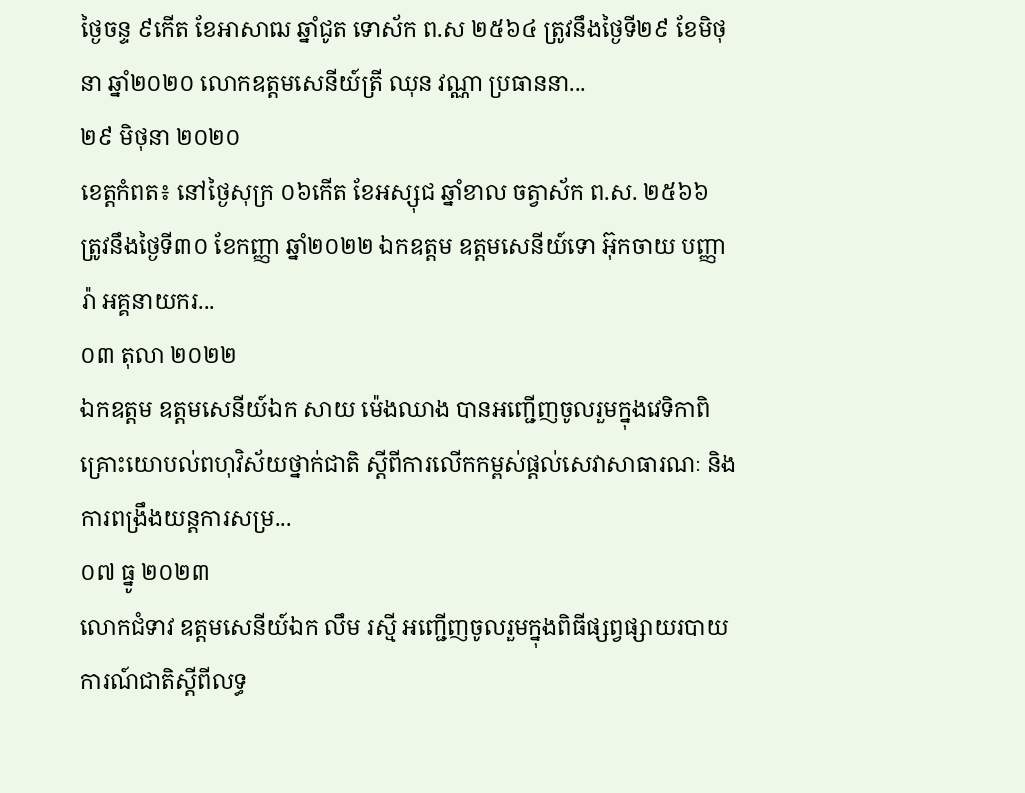ថ្ងៃចន្ទ ៩កើត ខែអាសាឍ ឆ្នាំជូត ទោស័ក ព.ស ២៥៦៤ ត្រូវនឹងថ្ងៃទី២៩ ខែមិថុនា ឆ្នាំ២០២០ លោកឧត្តមសេនីយ៍ត្រី ឈុន វណ្ណា ប្រធាននា...
២៩ មិថុនា ២០២០
ខេត្តកំពត៖ នៅថ្ងៃសុក្រ ០៦កើត ខែអស្សុជ ឆ្នាំខាល ចត្វាស័ក ព.ស. ២៥៦៦ ត្រូវនឹងថ្ងៃទី៣០ ខែកញ្ញា ឆ្នាំ២០២២ ឯកឧត្តម ឧត្តមសេនីយ៍ទោ អ៊ុកចាយ បញ្ញារ៉ា អគ្គនាយករ...
០៣ តុលា ២០២២
ឯកឧត្តម ឧត្តមសេនីយ៍ឯក សាយ ម៉េងឈាង បានអញ្ជើញចូលរួមក្នុងវេទិកាពិគ្រោះយោបល់ពហុវិស័យថ្នាក់ជាតិ ស្តីពីការលើកកម្ពស់ផ្តល់សេវាសាធារណៈ និងការពង្រឹងយន្តការសម្រ...
០៧ ធ្នូ ២០២៣
លោកជំទាវ ឧត្តមសេនីយ៍ឯក លឹម រស្មី អញ្ជើញចូលរួមក្នុងពិធីផ្សព្វផ្សាយរបាយការណ៍ជាតិស្ដីពីលទ្ធ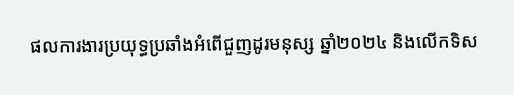ផលការងារប្រយុទ្ធប្រឆាំងអំពើជួញដូរមនុស្ស ឆ្នាំ២០២៤ និងលើកទិស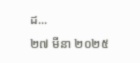ដ...
២៧ មីនា ២០២៥